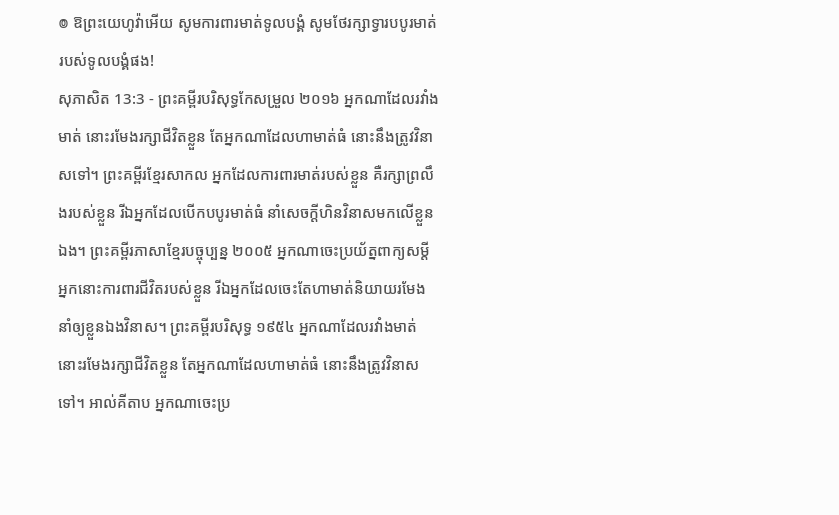៙ ឱព្រះយេហូវ៉ាអើយ សូមការពារមាត់ទូលបង្គំ សូមថែរក្សាទ្វារបបូរមាត់របស់ទូលបង្គំផង!
សុភាសិត 13:3 - ព្រះគម្ពីរបរិសុទ្ធកែសម្រួល ២០១៦ អ្នកណាដែលរវាំងមាត់ នោះរមែងរក្សាជីវិតខ្លួន តែអ្នកណាដែលហាមាត់ធំ នោះនឹងត្រូវវិនាសទៅ។ ព្រះគម្ពីរខ្មែរសាកល អ្នកដែលការពារមាត់របស់ខ្លួន គឺរក្សាព្រលឹងរបស់ខ្លួន រីឯអ្នកដែលបើកបបូរមាត់ធំ នាំសេចក្ដីហិនវិនាសមកលើខ្លួនឯង។ ព្រះគម្ពីរភាសាខ្មែរបច្ចុប្បន្ន ២០០៥ អ្នកណាចេះប្រយ័ត្នពាក្យសម្ដី អ្នកនោះការពារជីវិតរបស់ខ្លួន រីឯអ្នកដែលចេះតែហាមាត់និយាយរមែងនាំឲ្យខ្លួនឯងវិនាស។ ព្រះគម្ពីរបរិសុទ្ធ ១៩៥៤ អ្នកណាដែលរវាំងមាត់ នោះរមែងរក្សាជីវិតខ្លួន តែអ្នកណាដែលហាមាត់ធំ នោះនឹងត្រូវវិនាសទៅ។ អាល់គីតាប អ្នកណាចេះប្រ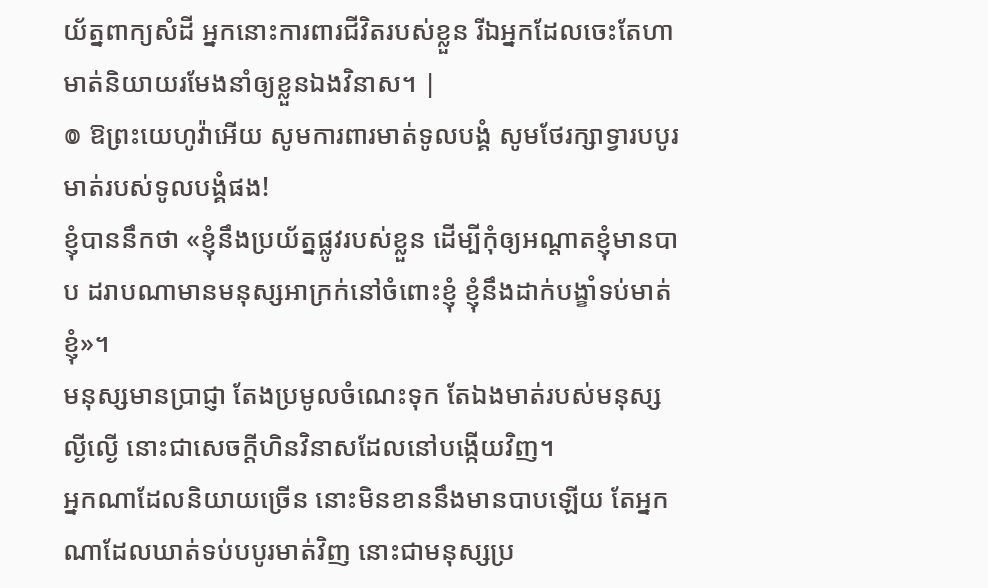យ័ត្នពាក្យសំដី អ្នកនោះការពារជីវិតរបស់ខ្លួន រីឯអ្នកដែលចេះតែហាមាត់និយាយរមែងនាំឲ្យខ្លួនឯងវិនាស។ |
៙ ឱព្រះយេហូវ៉ាអើយ សូមការពារមាត់ទូលបង្គំ សូមថែរក្សាទ្វារបបូរមាត់របស់ទូលបង្គំផង!
ខ្ញុំបាននឹកថា «ខ្ញុំនឹងប្រយ័ត្នផ្លូវរបស់ខ្លួន ដើម្បីកុំឲ្យអណ្ដាតខ្ញុំមានបាប ដរាបណាមានមនុស្សអាក្រក់នៅចំពោះខ្ញុំ ខ្ញុំនឹងដាក់បង្ខាំទប់មាត់ខ្ញុំ»។
មនុស្សមានប្រាជ្ញា តែងប្រមូលចំណេះទុក តែឯងមាត់របស់មនុស្សល្ងីល្ងើ នោះជាសេចក្ដីហិនវិនាសដែលនៅបង្កើយវិញ។
អ្នកណាដែលនិយាយច្រើន នោះមិនខាននឹងមានបាបឡើយ តែអ្នកណាដែលឃាត់ទប់បបូរមាត់វិញ នោះជាមនុស្សប្រ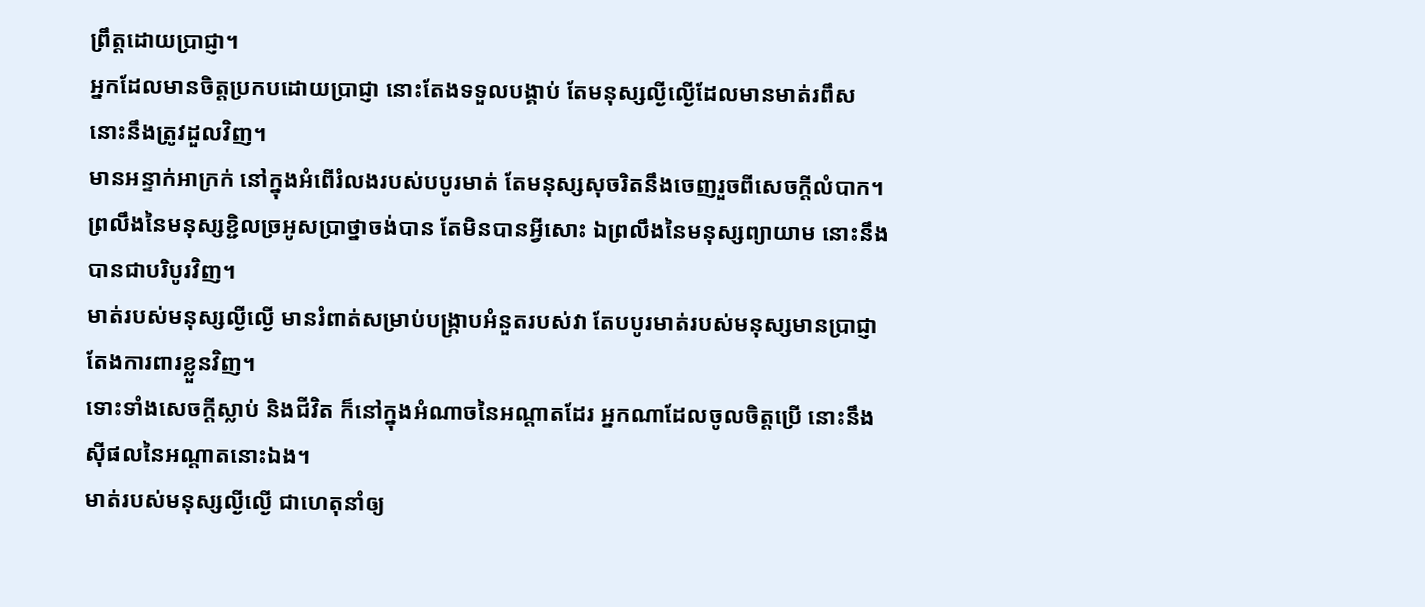ព្រឹត្តដោយប្រាជ្ញា។
អ្នកដែលមានចិត្តប្រកបដោយប្រាជ្ញា នោះតែងទទួលបង្គាប់ តែមនុស្សល្ងីល្ងើដែលមានមាត់រពឹស នោះនឹងត្រូវដួលវិញ។
មានអន្ទាក់អាក្រក់ នៅក្នុងអំពើរំលងរបស់បបូរមាត់ តែមនុស្សសុចរិតនឹងចេញរួចពីសេចក្ដីលំបាក។
ព្រលឹងនៃមនុស្សខ្ជិលច្រអូសប្រាថ្នាចង់បាន តែមិនបានអ្វីសោះ ឯព្រលឹងនៃមនុស្សព្យាយាម នោះនឹងបានជាបរិបូរវិញ។
មាត់របស់មនុស្សល្ងីល្ងើ មានរំពាត់សម្រាប់បង្ក្រាបអំនួតរបស់វា តែបបូរមាត់របស់មនុស្សមានប្រាជ្ញា តែងការពារខ្លួនវិញ។
ទោះទាំងសេចក្ដីស្លាប់ និងជីវិត ក៏នៅក្នុងអំណាចនៃអណ្ដាតដែរ អ្នកណាដែលចូលចិត្តប្រើ នោះនឹងស៊ីផលនៃអណ្ដាតនោះឯង។
មាត់របស់មនុស្សល្ងីល្ងើ ជាហេតុនាំឲ្យ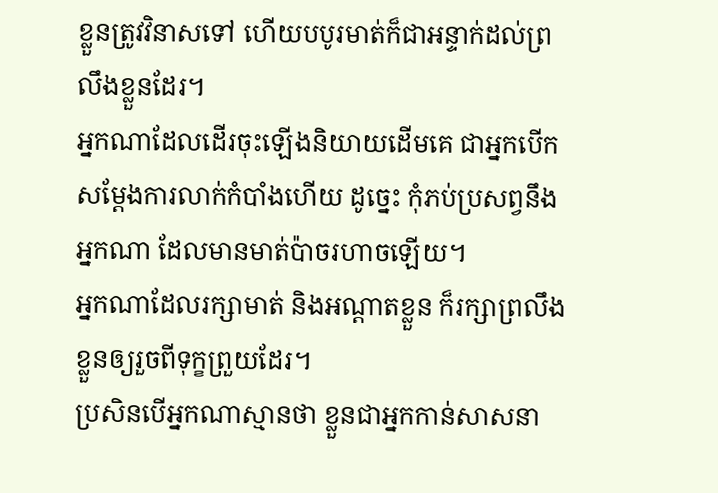ខ្លួនត្រូវវិនាសទៅ ហើយបបូរមាត់ក៏ជាអន្ទាក់ដល់ព្រលឹងខ្លួនដែរ។
អ្នកណាដែលដើរចុះឡើងនិយាយដើមគេ ជាអ្នកបើកសម្ដែងការលាក់កំបាំងហើយ ដូច្នេះ កុំភប់ប្រសព្វនឹងអ្នកណា ដែលមានមាត់ប៉ាចរហាចឡើយ។
អ្នកណាដែលរក្សាមាត់ និងអណ្ដាតខ្លួន ក៏រក្សាព្រលឹងខ្លួនឲ្យរួចពីទុក្ខព្រួយដែរ។
ប្រសិនបើអ្នកណាស្មានថា ខ្លួនជាអ្នកកាន់សាសនា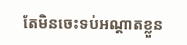តែមិនចេះទប់អណ្តាតខ្លួន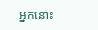អ្នកនោះ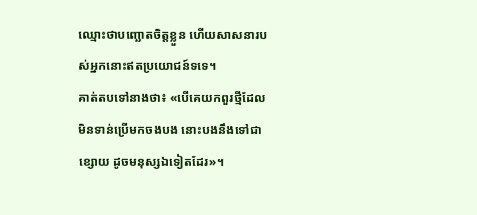ឈ្មោះថាបញ្ឆោតចិត្តខ្លួន ហើយសាសនារបស់អ្នកនោះឥតប្រយោជន៍ទទេ។
គាត់តបទៅនាងថា៖ «បើគេយកពួរថ្មីដែលមិនទាន់ប្រើមកចងបង នោះបងនឹងទៅជាខ្សោយ ដូចមនុស្សឯទៀតដែរ»។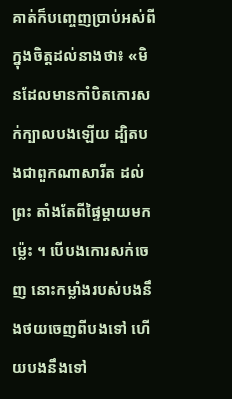គាត់ក៏បញ្ចេញប្រាប់អស់ពីក្នុងចិត្តដល់នាងថា៖ «មិនដែលមានកាំបិតកោរសក់ក្បាលបងឡើយ ដ្បិតបងជាពួកណាសារីត ដល់ព្រះ តាំងតែពីផ្ទៃម្តាយមកម៉្លេះ ។ បើបងកោរសក់ចេញ នោះកម្លាំងរបស់បងនឹងថយចេញពីបងទៅ ហើយបងនឹងទៅ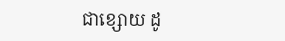ជាខ្សោយ ដូ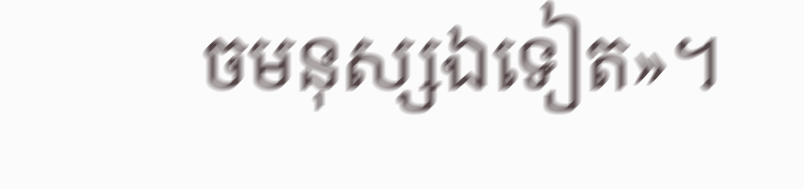ចមនុស្សឯទៀត»។